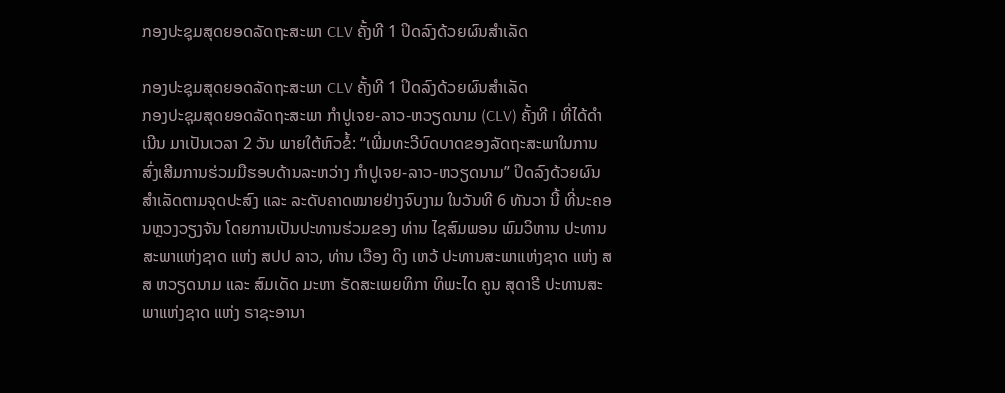ກອງປະຊຸມສຸດຍອດລັດຖະສະພາ CLV ຄັ້ງທີ 1 ປິດລົງດ້ວຍຜົນສຳເລັດ

ກອງປະຊຸມສຸດຍອດລັດຖະສະພາ CLV ຄັ້ງທີ 1 ປິດລົງດ້ວຍຜົນສຳເລັດ
ກອງປະຊຸມສຸດຍອດລັດຖະສະພາ ກໍາປູເຈຍ-ລາວ-ຫວຽດນາມ (CLV) ຄັ້ງທີ I ທີ່ໄດ້ດໍາເນີນ ມາເປັນເວລາ 2 ວັນ ພາຍໃຕ້ຫົວຂໍ້: “ເພີ່ມທະວີບົດບາດຂອງລັດຖະສະພາໃນການສົ່ງເສີມການຮ່ວມມືຮອບດ້ານລະຫວ່າງ ກໍາປູເຈຍ-ລາວ-ຫວຽດນາມ” ປິດລົງດ້ວຍຜົນສໍາເລັດຕາມຈຸດປະສົງ ແລະ ລະດັບຄາດໝາຍຢ່າງຈົບງາມ ໃນວັນທີ 6 ທັນວາ ນີ້ ທີ່ນະຄອນຫຼວງວຽງຈັນ ໂດຍການເປັນປະທານຮ່ວມຂອງ ທ່ານ ໄຊສົມພອນ ພົມວິຫານ ປະທານສະພາແຫ່ງຊາດ ແຫ່ງ ສປປ ລາວ, ທ່ານ ເວືອງ ດິງ ເຫວ້ ປະທານສະພາແຫ່ງຊາດ ແຫ່ງ ສສ ຫວຽດນາມ ແລະ ສົມເດັດ ມະຫາ ຣັດສະເພຍທິກາ ທິພະໄດ ຄູນ ສຸດາຣີ ປະທານສະພາແຫ່ງຊາດ ແຫ່ງ ຣາຊະອານາ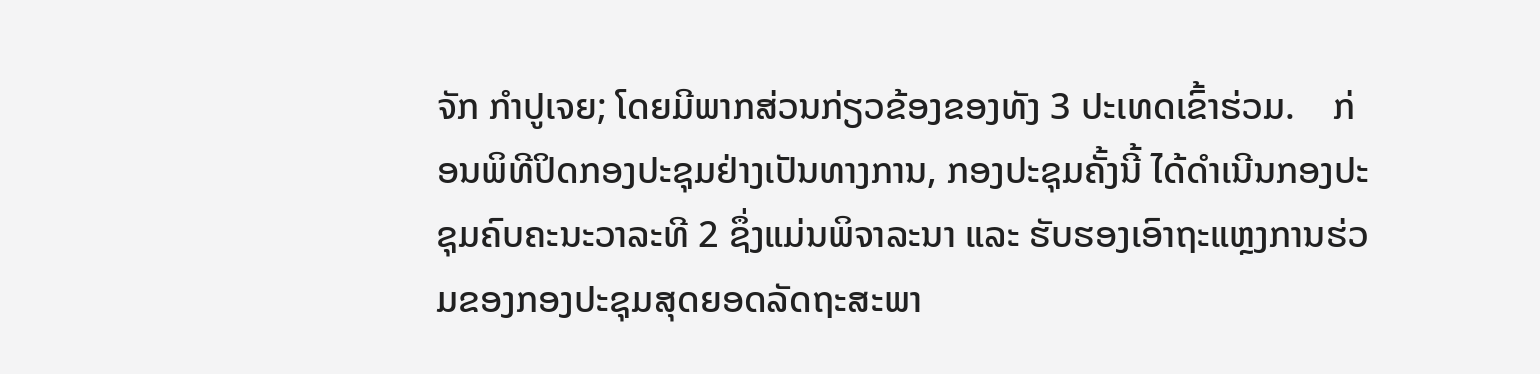ຈັກ ກຳປູເຈຍ; ໂດຍມີພາກສ່ວນກ່ຽວຂ້ອງຂອງທັງ 3 ປະເທດເຂົ້າຮ່ວມ.    ກ່ອນພິທີປິດກອງປະຊຸມຢ່າງເປັນທາງການ, ກອງປະຊຸມຄັ້ງນີ້ ໄດ້ດຳເນີນກອງປະຊຸມຄົບຄະນະວາລະທີ 2 ຊຶ່ງແມ່ນພິຈາລະນາ ແລະ ຮັບຮອງເອົາຖະແຫຼງການຮ່ວມຂອງກອງປະຊຸມສຸດຍອດລັດຖະສະພາ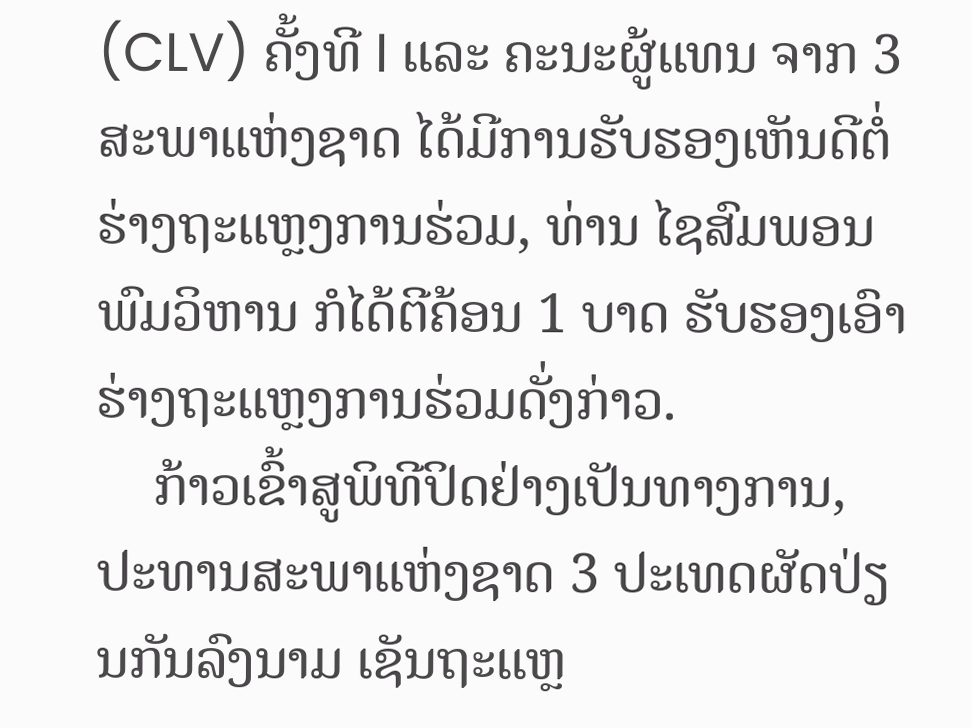(CLV) ຄັ້ງທີ I ແລະ ຄະນະຜູ້ແທນ ຈາກ 3 ສະພາແຫ່ງຊາດ ໄດ້ມີການຮັບຮອງເຫັນດີຕໍ່ຮ່າງຖະແຫຼງການຮ່ວມ, ທ່ານ ໄຊສົມພອນ ພົມວິຫານ ກໍໄດ້ຕີຄ້ອນ 1 ບາດ ຮັບຮອງເອົາຮ່າງຖະແຫຼງການຮ່ວມດັ່ງກ່າວ.
    ກ້າວເຂົ້າສູພິທີປິດຢ່າງເປັນທາງການ, ປະທານສະພາແຫ່ງຊາດ 3 ປະເທດຜັດປ່ຽນກັນລົງນາມ ເຊັນຖະແຫຼ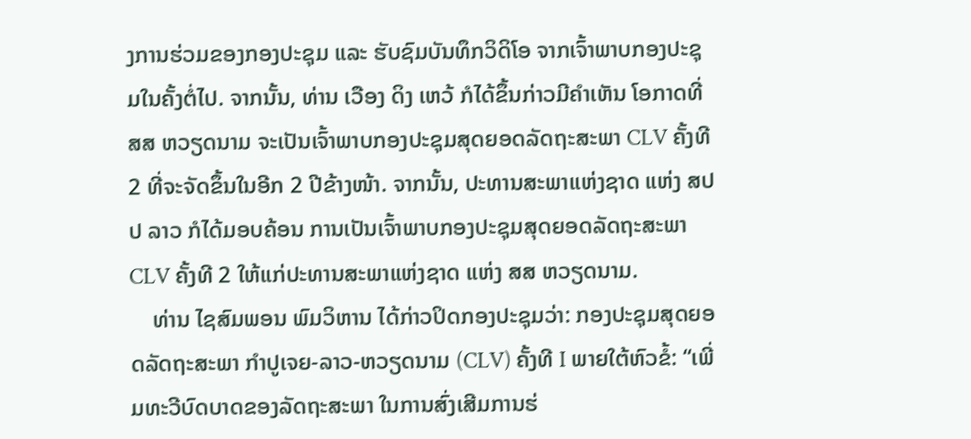ງການຮ່ວມຂອງກອງປະຊຸມ ແລະ ຮັບຊົມບັນທຶກວິດິໂອ ຈາກເຈົ້າພາບກອງປະຊຸມໃນຄັ້ງຕໍ່ໄປ. ຈາກນັ້ນ, ທ່ານ ເວືອງ ດິງ ເຫວ້ ກໍໄດ້ຂຶ້ນກ່າວມີຄໍາເຫັນ ໂອກາດທີ່ ສສ ຫວຽດນາມ ຈະເປັນເຈົ້າພາບກອງປະຊຸມສຸດຍອດລັດຖະສະພາ CLV ຄັ້ງທີ 2 ທີ່ຈະຈັດຂຶ້ນໃນອີກ 2 ປີຂ້າງໜ້າ. ຈາກນັ້ນ, ປະທານສະພາແຫ່ງຊາດ ແຫ່ງ ສປປ ລາວ ກໍໄດ້ມອບຄ້ອນ ການເປັນເຈົ້າພາບກອງປະຊຸມສຸດຍອດລັດຖະສະພາ CLV ຄັ້ງທີ 2 ໃຫ້ແກ່ປະທານສະພາແຫ່ງຊາດ ແຫ່ງ ສສ ຫວຽດນາມ.
    ທ່ານ ໄຊສົມພອນ ພົມວິຫານ ໄດ້ກ່າວປິດກອງປະຊຸມວ່າ: ກອງປະຊຸມສຸດຍອດລັດຖະສະພາ ກໍາປູເຈຍ-ລາວ-ຫວຽດນາມ (CLV) ຄັ້ງທີ I ພາຍໃຕ້ຫົວຂໍ້: “ເພີ່ມທະວີບົດບາດຂອງລັດຖະສະພາ ໃນການສົ່ງເສີມການຮ່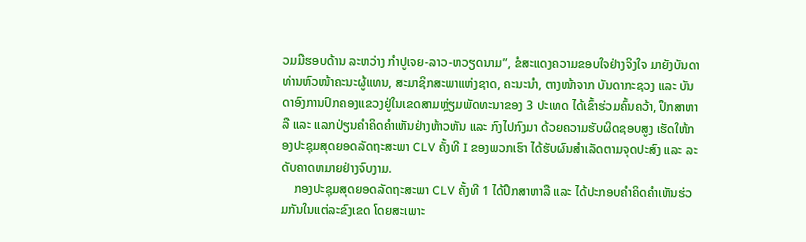ວມມືຮອບດ້ານ ລະຫວ່າງ ກໍາປູເຈຍ-ລາວ-ຫວຽດນາມ”, ຂໍສະແດງຄວາມຂອບໃຈຢ່າງຈິງໃຈ ມາຍັງບັນດາທ່ານຫົວໜ້າຄະນະຜູ້ແທນ, ສະມາຊິກສະພາແຫ່ງຊາດ, ຄະນະນໍາ, ຕາງໜ້າຈາກ ບັນດາກະຊວງ ແລະ ບັນດາອົງການປົກຄອງແຂວງຢູ່ໃນເຂດສາມຫຼ່ຽມພັດທະນາຂອງ 3 ປະເທດ ໄດ້ເຂົ້າຮ່ວມຄົ້ນຄວ້າ, ປຶກສາຫາລື ແລະ ແລກປ່ຽນຄໍາຄິດຄໍາເຫັນຢ່າງຫ້າວຫັນ ແລະ ກົງໄປກົງມາ ດ້ວຍຄວາມຮັບຜິດຊອບສູງ ເຮັດໃຫ້ກອງປະຊຸມສຸດຍອດລັດຖະສະພາ CLV ຄັ້ງທີ I ຂອງພວກເຮົາ ໄດ້ຮັບຜົນສໍາເລັດຕາມຈຸດປະສົງ ແລະ ລະດັບຄາດຫມາຍຢ່າງຈົບງາມ.
    ກອງປະຊຸມສຸດຍອດລັດຖະສະພາ CLV ຄັ້ງທີ 1 ໄດ້ປຶກສາຫາລື ແລະ ໄດ້ປະກອບຄໍາຄິດຄໍາເຫັນຮ່ວມກັນໃນແຕ່ລະຂົງເຂດ ໂດຍສະເພາະ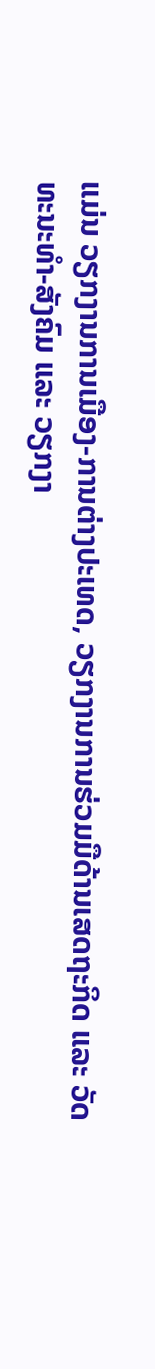ແມ່ນ ວຽກງານການເມືອງ-ການຕ່າງປະເທດ, ວຽກງານການຮ່ວມມືດ້ານເສດຖະກິດ ແລະ ວັດທະນະທໍາ-ສັງຄົມ ແລະ ວຽກງາ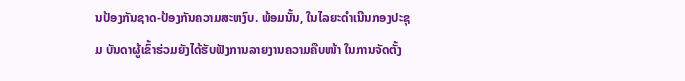ນປ້ອງກັນຊາດ-ປ້ອງກັນຄວາມສະຫງົບ. ພ້ອມນັ້ນ, ໃນໄລຍະດໍາເນີນກອງປະຊຸມ ບັນດາຜູ້ເຂົ້າຮ່ວມຍັງໄດ້ຮັບຟັງການລາຍງານຄວາມຄືບໜ້າ ໃນການຈັດຕັ້ງ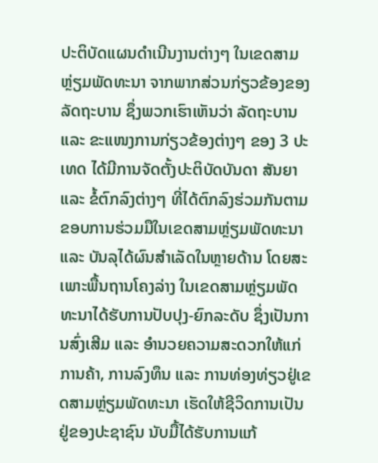ປະຕິບັດແຜນດໍາເນີນງານຕ່າງໆ ໃນເຂດສາມຫຼ່ຽມພັດທະນາ ຈາກພາກສ່ວນກ່ຽວຂ້ອງຂອງລັດຖະບານ ຊຶ່ງພວກເຮົາເຫັນວ່າ ລັດຖະບານ ແລະ ຂະແໜງການກ່ຽວຂ້ອງຕ່າງໆ ຂອງ 3 ປະເທດ ໄດ້ມີການຈັດຕັ້ງປະຕິບັດບັນດາ ສັນຍາ ແລະ ຂໍ້ຕົກລົງຕ່າງໆ ທີ່ໄດ້ຕົກລົງຮ່ວມກັນຕາມຂອບການຮ່ວມມືໃນເຂດສາມຫຼ່ຽມພັດທະນາ ແລະ ບັນລຸໄດ້ຜົນສໍາເລັດໃນຫຼາຍດ້ານ ໂດຍສະເພາະພື້ນຖານໂຄງລ່າງ ໃນເຂດສາມຫຼ່ຽມພັດທະນາໄດ້ຮັບການປັບປຸງ-ຍົກລະດັບ ຊຶ່ງເປັນການສົ່ງເສີມ ແລະ ອໍານວຍຄວາມສະດວກໃຫ້ແກ່ການຄ້າ, ການລົງທຶນ ແລະ ການທ່ອງທ່ຽວຢູ່ເຂດສາມຫຼ່ຽມພັດທະນາ ເຮັດໃຫ້ຊີວິດການເປັນຢູ່ຂອງປະຊາຊົນ ນັບມື້ໄດ້ຮັບການແກ້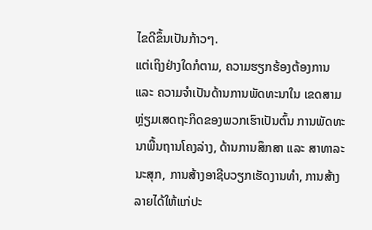ໄຂດີຂຶ້ນເປັນກ້າວໆ.
ແຕ່ເຖິງຢ່າງໃດກໍຕາມ, ຄວາມຮຽກຮ້ອງຕ້ອງການ ແລະ ຄວາມຈໍາເປັນດ້ານການພັດທະນາໃນ ເຂດສາມຫຼ່ຽມເສດຖະກິດຂອງພວກເຮົາເປັນຕົ້ນ ການພັດທະນາພື້ນຖານໂຄງລ່າງ, ດ້ານການສຶກສາ ແລະ ສາທາລະນະສຸກ, ການສ້າງອາຊີບວຽກເຮັດງານທໍາ, ການສ້າງລາຍໄດ້ໃຫ້ແກ່ປະ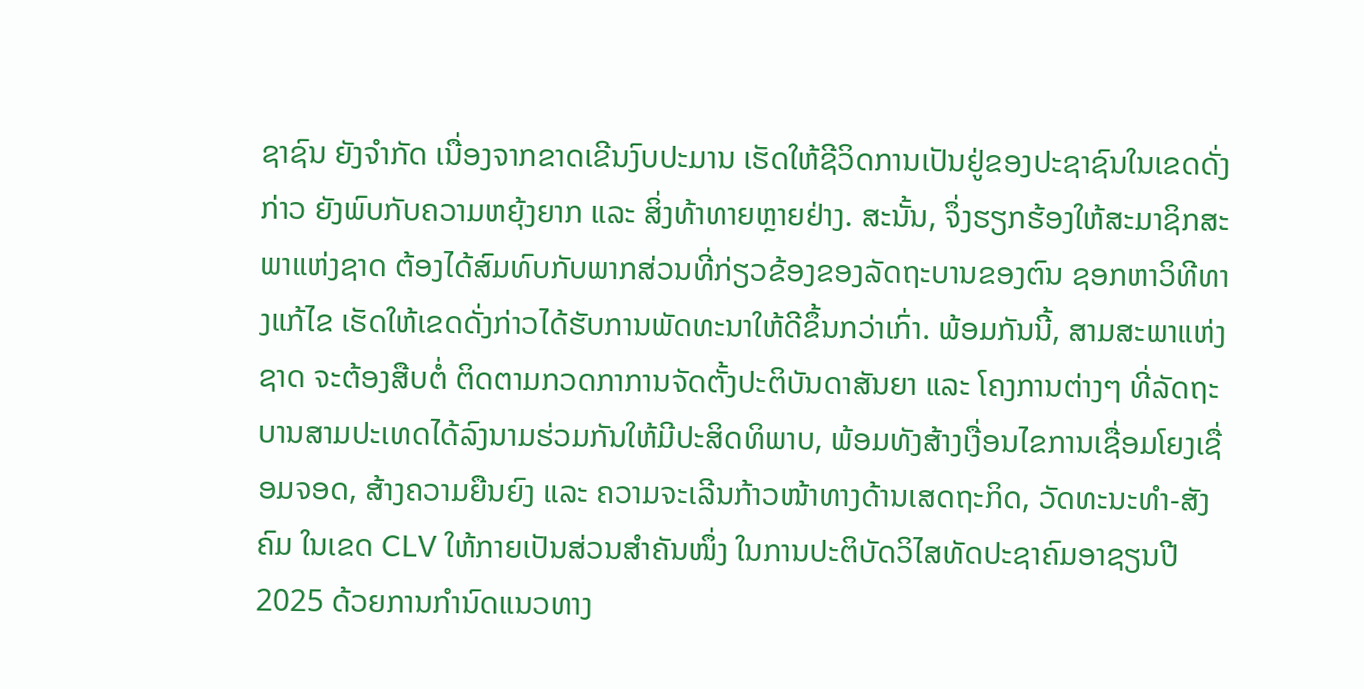ຊາຊົນ ຍັງຈໍາກັດ ເນື່ອງຈາກຂາດເຂີນງົບປະມານ ເຮັດໃຫ້ຊີວິດການເປັນຢູ່ຂອງປະຊາຊົນໃນເຂດດັ່ງກ່າວ ຍັງພົບກັບຄວາມຫຍຸ້ງຍາກ ແລະ ສິ່ງທ້າທາຍຫຼາຍຢ່າງ. ສະນັ້ນ, ຈຶ່ງຮຽກຮ້ອງໃຫ້ສະມາຊິກສະພາແຫ່ງຊາດ ຕ້ອງໄດ້ສົມທົບກັບພາກສ່ວນທີ່ກ່ຽວຂ້ອງຂອງລັດຖະບານຂອງຕົນ ຊອກຫາວິທີທາງແກ້ໄຂ ເຮັດໃຫ້ເຂດດັ່ງກ່າວໄດ້ຮັບການພັດທະນາໃຫ້ດີຂຶ້ນກວ່າເກົ່າ. ພ້ອມກັນນີ້, ສາມສະພາແຫ່ງຊາດ ຈະຕ້ອງສືບຕໍ່ ຕິດຕາມກວດກາການຈັດຕັ້ງປະຕິບັນດາສັນຍາ ແລະ ໂຄງການຕ່າງໆ ທີ່ລັດຖະບານສາມປະເທດໄດ້ລົງນາມຮ່ວມກັນໃຫ້ມີປະສິດທິພາບ, ພ້ອມທັງສ້າງເງື່ອນໄຂການເຊື່ອມໂຍງເຊື່ອມຈອດ, ສ້າງຄວາມຍືນຍົງ ແລະ ຄວາມຈະເລີນກ້າວໜ້າທາງດ້ານເສດຖະກິດ, ວັດທະນະທໍາ-ສັງຄົມ ໃນເຂດ CLV ໃຫ້ກາຍເປັນສ່ວນສໍາຄັນໜຶ່ງ ໃນການປະຕິບັດວິໄສທັດປະຊາຄົມອາຊຽນປີ 2025 ດ້ວຍການກໍານົດແນວທາງ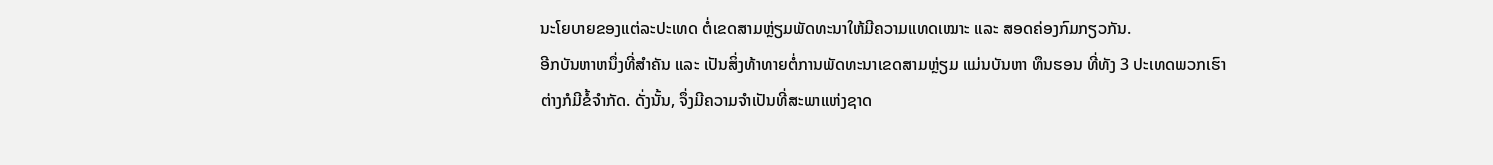ນະໂຍບາຍຂອງແຕ່ລະປະເທດ ຕໍ່ເຂດສາມຫຼ່ຽມພັດທະນາໃຫ້ມີຄວາມແທດເໝາະ ແລະ ສອດຄ່ອງກົມກຽວກັນ.
ອີກບັນຫາຫນຶ່ງທີ່ສໍາຄັນ ແລະ ເປັນສິ່ງທ້າທາຍຕໍ່ການພັດທະນາເຂດສາມຫຼ່ຽມ ແມ່ນບັນຫາ ທຶນຮອນ ທີ່ທັງ 3 ປະເທດພວກເຮົາຕ່າງກໍມີຂໍ້ຈໍາກັດ. ດັ່ງນັ້ນ, ຈຶ່ງມີຄວາມຈໍາເປັນທີ່ສະພາແຫ່ງຊາດ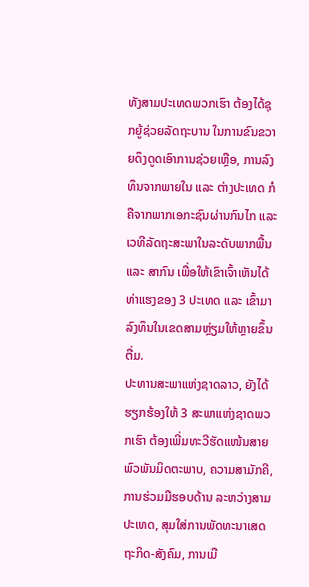ທັງສາມປະເທດພວກເຮົາ ຕ້ອງໄດ້ຊຸກຍູ້ຊ່ວຍລັດຖະບານ ໃນການຂົນຂວາຍດຶງດູດເອົາການຊ່ວຍເຫຼືອ, ການລົງທຶນຈາກພາຍໃນ ແລະ ຕ່າງປະເທດ ກໍຄືຈາກພາກເອກະຊົນຜ່ານກົນໄກ ແລະ ເວທີລັດຖະສະພາໃນລະດັບພາກພື້ນ ແລະ ສາກົນ ເພື່ອໃຫ້ເຂົາເຈົ້າເຫັນໄດ້ທ່າແຮງຂອງ 3 ປະເທດ ແລະ ເຂົ້າມາລົງທຶນໃນເຂດສາມຫຼ່ຽມໃຫ້ຫຼາຍຂຶ້ນຕື່ມ.
ປະທານສະພາແຫ່ງຊາດລາວ, ຍັງໄດ້ຮຽກຮ້ອງໃຫ້ 3 ສະພາແຫ່ງຊາດພວກເຮົາ ຕ້ອງເພີ່ມທະວີຮັດແໜ້ນສາຍພົວພັນມິດຕະພາບ, ຄວາມສາມັກຄີ, ການຮ່ວມມືຮອບດ້ານ ລະຫວ່າງສາມປະເທດ, ສຸມໃສ່ການພັດທະນາເສດຖະກິດ-ສັງຄົມ, ການເມື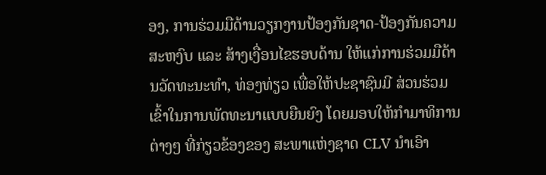ອງ, ການຮ່ວມມືດ້ານວຽກງານປ້ອງກັນຊາດ-ປ້ອງກັນຄວາມສະຫງົບ ແລະ ສ້າງເງື່ອນໄຂຮອບດ້ານ ໃຫ້ແກ່ການຮ່ວມມືດ້ານວັດທະນະທໍາ, ທ່ອງທ່ຽວ ເພື່ອໃຫ້ປະຊາຊົນມີ ສ່ວນຮ່ວມເຂົ້າໃນການພັດທະນາແບບຍືນຍົງ ໂດຍມອບໃຫ້ກໍາມາທິການຕ່າງໆ ທີ່ກ່ຽວຂ້ອງຂອງ ສະພາແຫ່ງຊາດ CLV ນໍາເອົາ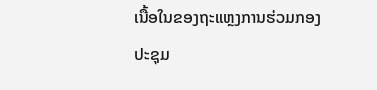ເນື້ອໃນຂອງຖະແຫຼງການຮ່ວມກອງປະຊຸມ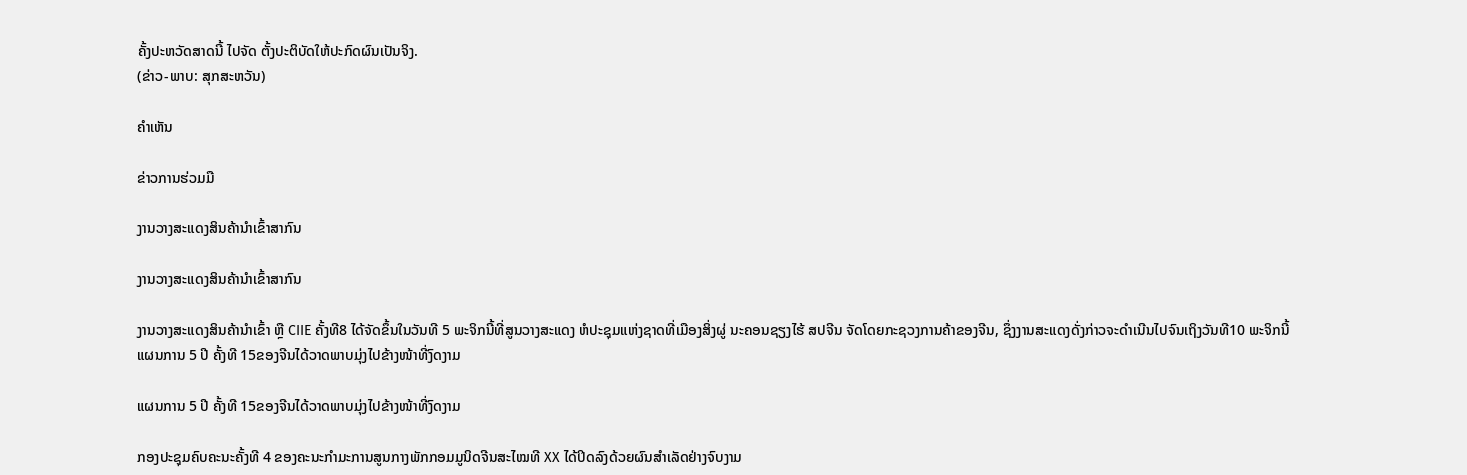ຄັ້ງປະຫວັດສາດນີ້ ໄປຈັດ ຕັ້ງປະຕິບັດໃຫ້ປະກົດຜົນເປັນຈິງ.
(ຂ່າວ-ພາບ: ສຸກສະຫວັນ)

ຄໍາເຫັນ

ຂ່າວການຮ່ວມມື

ງານວາງສະແດງສິນຄ້ານຳເຂົ້າສາກົນ

ງານວາງສະແດງສິນຄ້ານຳເຂົ້າສາກົນ

ງານວາງສະແດງສິນຄ້ານຳເຂົ້າ ຫຼື CIIE ຄັ້ງທີ8 ໄດ້ຈັດຂຶ້ນໃນວັນທີ 5 ພະຈິກນີ້ທີ່ສູນວາງສະແດງ ຫໍປະຊຸມແຫ່ງຊາດທີ່ເມືອງສິ່ງຜູ່ ນະຄອນຊຽງໄຮ້ ສປຈີນ ຈັດໂດຍກະຊວງການຄ້າຂອງຈີນ, ຊຶ່ງງານສະແດງດັ່ງກ່າວຈະດຳເນີນໄປຈົນເຖິງວັນທີ10 ພະຈິກນີ້
ແຜນການ 5 ປີ ຄັ້ງທີ 15ຂອງຈີນໄດ້ວາດພາບມຸ່ງໄປຂ້າງໜ້າທີ່ງົດງາມ

ແຜນການ 5 ປີ ຄັ້ງທີ 15ຂອງຈີນໄດ້ວາດພາບມຸ່ງໄປຂ້າງໜ້າທີ່ງົດງາມ

ກອງປະຊຸມຄົບຄະນະຄັ້ງທີ 4 ຂອງຄະນະກຳມະການສູນກາງພັກກອມມູນິດຈີນສະໄໝທີ XX ໄດ້ປິດລົງດ້ວຍຜົນສຳເລັດຢ່າງຈົບງາມ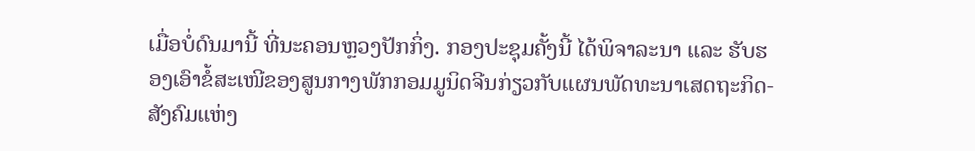ເມື່ອບໍ່ດົນມານີ້ ທີ່ນະຄອນຫຼວງປັກກິ່ງ. ກອງປະຊຸມຄັ້ງນີ້ ໄດ້ພິຈາລະນາ ແລະ ຮັບຮອງເອົາຂໍ້ສະເໜີຂອງສູນກາງພັກກອມມູນິດຈີນກ່ຽວກັບແຜນພັດທະນາເສດຖະກິດ-ສັງຄົມແຫ່ງ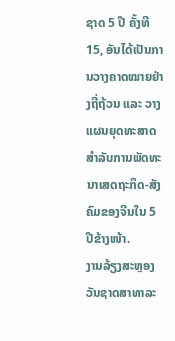ຊາດ 5 ປີ ຄັ້ງທີ 15, ອັນໄດ້ເປັນການວາງຄາດໝາຍຢ່າງຖີ່ຖ້ວນ ແລະ ວາງແຜນຍຸດທະສາດ ສຳລັບການພັດທະນາເສດຖະກິດ-ສັງຄົມຂອງຈີນໃນ 5 ປີຂ້າງໜ້າ.
ງານລ້ຽງສະຫຼອງວັນຊາດສາທາລະ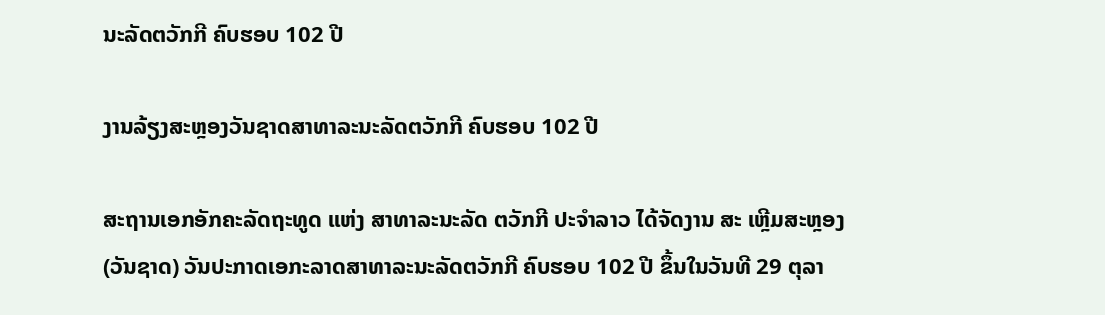ນະລັດຕວັກກີ ຄົບຮອບ 102 ປີ

ງານລ້ຽງສະຫຼອງວັນຊາດສາທາລະນະລັດຕວັກກີ ຄົບຮອບ 102 ປີ

ສະຖານເອກອັກຄະລັດຖະທູດ ແຫ່ງ ສາທາລະນະລັດ ຕວັກກີ ປະຈໍາລາວ ໄດ້ຈັດງານ ສະ ເຫຼີມສະຫຼອງ (ວັນຊາດ) ວັນປະກາດເອກະລາດສາທາລະນະລັດຕວັກກີ ຄົບຮອບ 102 ປີ ຂຶ້ນໃນວັນທີ 29 ຕຸລາ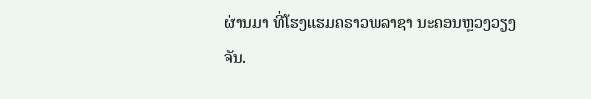ຜ່ານມາ ທີ່ໂຮງແຮມຄຣາວພລາຊາ ນະຄອນຫຼວງວຽງຈັນ.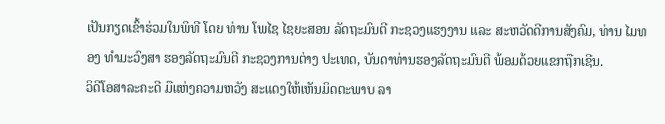ເປັນກຽດເຂົ້າຮ່ວມໃນພິທີ ໂດຍ ທ່ານ ໂພໄຊ ໄຊຍະສອນ ລັດຖະມົນຕີ ກະຊວງແຮງງານ ແລະ ສະຫວັດດີການສັງຄົມ, ທ່ານ ໄມທອງ ທຳມະວົງສາ ຮອງລັດຖະມົນຕີ ກະຊວງການຕ່າງ ປະເທດ, ບັນດາທ່ານຮອງລັດຖະມົນຕີ ພ້ອມດ້ວຍແຂກຖືກເຊີນ.
ວິດີໂອສາລະຄະດີ ມືແຫ່ງຄວາມຫວັງ ສະແດງໃຫ້ເຫັນມິດຕະພາບ ລາ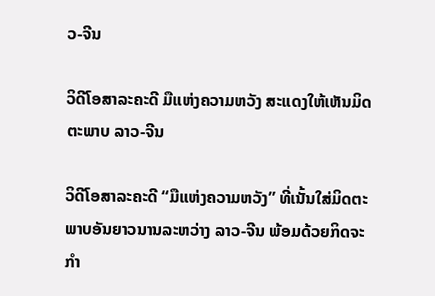ວ-ຈີນ

ວິດີໂອສາລະຄະດີ ມືແຫ່ງຄວາມຫວັງ ສະແດງໃຫ້ເຫັນມິດຕະພາບ ລາວ-ຈີນ

ວິດີໂອສາລະຄະດີ “ມືແຫ່ງຄວາມຫວັງ” ທີ່ເນັ້ນໃສ່ມິດຕະພາບອັນຍາວນານລະຫວ່າງ ລາວ-ຈີນ ພ້ອມດ້ວຍກິດຈະກຳ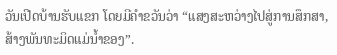ວັນເປີດບ້ານຮັບແຂກ ໂດຍມີຄຳຂວັນວ່າ “ແສງສະຫວ່າງໄປສູ່ການສຶກສາ, ສ້າງພັນທະມິດແມ່ນ້ຳຂອງ”.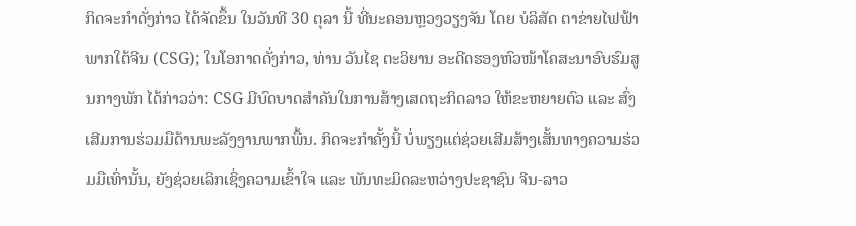ກິດຈະກຳດັ່ງກ່າວ ໄດ້ຈັດຂຶ້ນ ໃນວັນທີ 30 ຕຸລາ ນີ້ ທີ່ນະຄອນຫຼວງວຽງຈັນ ໂດຍ ບໍລິສັດ ຕາຂ່າຍໄຟຟ້າພາກໃຕ້ຈີນ (CSG); ໃນໂອກາດດັ່ງກ່າວ, ທ່ານ ວັນໄຊ ຕະວິຍານ ອະດີດຮອງຫົວໜ້າໂຄສະນາອົບຮົມສູນກາງພັກ ໄດ້ກ່າວວ່າ: CSG ມີບົດບາດສຳຄັນໃນການສ້າງເສດຖະກິດລາວ ໃຫ້ຂະຫຍາຍຕົວ ແລະ ສົ່ງເສີມການຮ່ວມມືດ້ານພະລັງງານພາກພື້ນ. ກິດຈະກຳຄັ້ງນີ້ ບໍ່ພຽງແຕ່ຊ່ວຍເສີມສ້າງເສັ້ນທາງຄວາມຮ່ວມມືເທົ່ານັ້ນ, ຍັງຊ່ວຍເລິກເຊິ່ງຄວາມເຂົ້າໃຈ ແລະ ພັນທະມິດລະຫວ່າງປະຊາຊົນ ຈີນ-ລາວ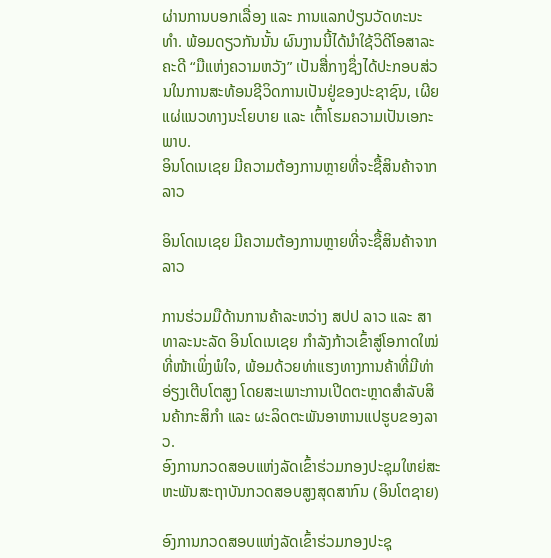ຜ່ານການບອກເລື່ອງ ແລະ ການແລກປ່ຽນວັດທະນະທຳ. ພ້ອມດຽວກັນນັ້ນ ຜົນງານນີ້ໄດ້ນຳໃຊ້ວິດີໂອສາລະຄະດີ “ມືແຫ່ງຄວາມຫວັງ” ເປັນສື່ກາງຊຶ່ງໄດ້ປະກອບສ່ວນໃນການສະທ້ອນຊີວິດການເປັນຢູ່ຂອງປະຊາຊົນ, ເຜີຍແຜ່ແນວທາງນະໂຍບາຍ ແລະ ເຕົ້າໂຮມຄວາມເປັນເອກະພາບ.
ອິນໂດເນເຊຍ ມີຄວາມຕ້ອງການຫຼາຍທີ່ຈະຊື້ສິນຄ້າຈາກລາວ

ອິນໂດເນເຊຍ ມີຄວາມຕ້ອງການຫຼາຍທີ່ຈະຊື້ສິນຄ້າຈາກລາວ

ການຮ່ວມມືດ້ານການຄ້າລະຫວ່າງ ສປປ ລາວ ແລະ ສາທາລະນະລັດ ອິນໂດເນເຊຍ ກຳລັງກ້າວເຂົ້າສູ່ໂອກາດໃໝ່ທີ່ໜ້າເພິ່ງພໍໃຈ, ພ້ອມດ້ວຍທ່າແຮງທາງການຄ້າທີ່ມີທ່າອ່ຽງເຕີບໂຕສູງ ໂດຍສະເພາະການເປີດຕະຫຼາດສຳລັບສິນຄ້າກະສິກຳ ແລະ ຜະລິດຕະພັນອາຫານແປຮູບຂອງລາວ.
ອົງການກວດສອບແຫ່ງລັດເຂົ້າຮ່ວມກອງປະຊຸມໃຫຍ່ສະຫະພັນສະຖາບັນກວດສອບສູງສຸດສາກົນ (ອິນໂຕຊາຍ)

ອົງການກວດສອບແຫ່ງລັດເຂົ້າຮ່ວມກອງປະຊຸ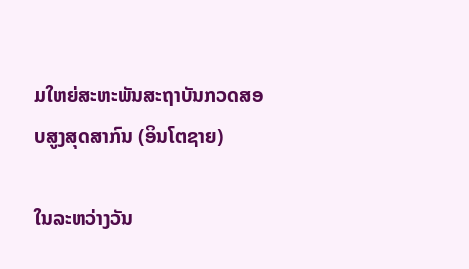ມໃຫຍ່ສະຫະພັນສະຖາບັນກວດສອບສູງສຸດສາກົນ (ອິນໂຕຊາຍ)

ໃນລະຫວ່າງວັນ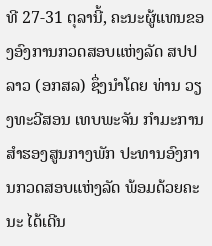ທີ 27-31 ຕຸລານີ້, ຄະນະຜູ້ແທນຂອງອົງການກວດສອບແຫ່ງລັດ ສປປ ລາວ (ອກສລ) ຊຶ່ງນໍາໂດຍ ທ່ານ ວຽງທະວີສອນ ເທບພະຈັນ ກໍາມະການສໍາຮອງສູນກາງພັກ ປະທານອົງການກວດສອບແຫ່ງລັດ ພ້ອມດ້ວຍຄະນະ ໄດ້ເດີນ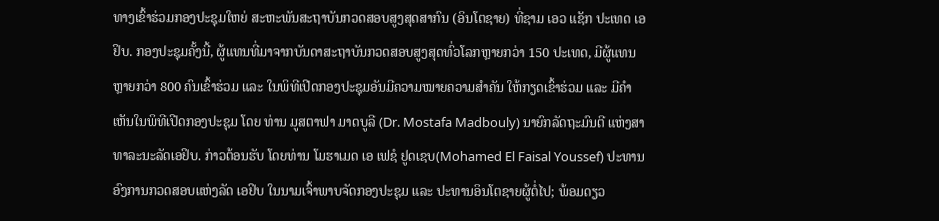ທາງເຂົ້າຮ່ວມກອງປະຊຸມໃຫຍ່ ສະຫະພັນສະຖາບັນກວດສອບສູງສຸດສາກົນ (ອິນໂຕຊາຍ) ທີ່ຊາມ ເອວ ແຊັກ ປະເທດ ເອຢິບ. ກອງປະຊຸມຄັ້ງນີ້, ຜູ້ແທນທີ່ມາຈາກບັນດາສະຖາບັນກວດສອບສູງສຸດທົ່ວໂລກຫຼາຍກວ່າ 150 ປະເທດ, ມີຜູ້ແທນຫຼາຍກວ່າ 800 ຄົນເຂົ້າຮ່ວມ ແລະ ໃນພິທີເປີດກອງປະຊຸມອັນມີຄວາມໝາຍຄວາມສໍາຄັນ ໃຫ້ກຽດເຂົ້າຮ່ວມ ແລະ ມີຄຳເຫັນໃນພິທີເປີດກອງປະຊຸມ ໂດຍ ທ່ານ ມູສຕາຟາ ມາດບູລີ (Dr. Mostafa Madbouly) ນາຍົກລັດຖະມົນຕີ ແຫ່ງສາທາລະນະລັດເອຢິບ. ກ່າວຕ້ອນຮັບ ໂດຍທ່ານ ໂມຮາເມດ ເອ ເຟຊໍ ຢູດເຊບ(Mohamed El Faisal Youssef) ປະທານອົງການກວດສອບແຫ່ງລັດ ເອຢິບ ໃນນາມເຈົ້າພາບຈັດກອງປະຊຸມ ແລະ ປະທານອິນໂຕຊາຍຜູ້ຕໍ່ໄປ; ພ້ອມດຽວ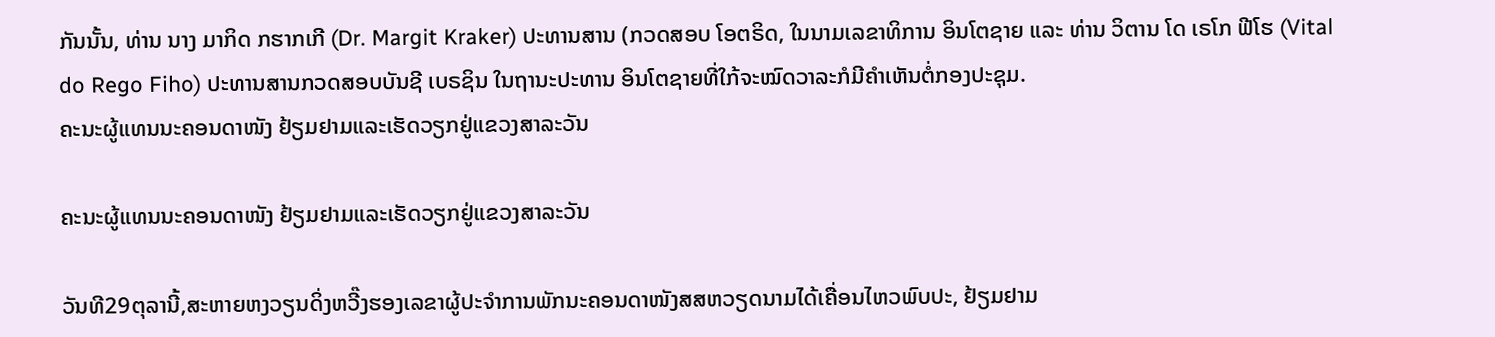ກັນນັ້ນ, ທ່ານ ນາງ ມາກິດ ກຮາກເກີ (Dr. Margit Kraker) ປະທານສານ (ກວດສອບ ໂອຕຣິດ, ໃນນາມເລຂາທິການ ອິນໂຕຊາຍ ແລະ ທ່ານ ວິຕານ ໂດ ເຣໂກ ຟີໂຮ (Vital do Rego Fiho) ປະທານສານກວດສອບບັນຊີ ເບຣຊິນ ໃນຖານະປະທານ ອິນໂຕຊາຍທີ່ໃກ້ຈະໝົດວາລະກໍມີຄຳເຫັນຕໍ່ກອງປະຊຸມ.
ຄະນະຜູ້ແທນນະຄອນດາໜັງ ຢ້ຽມຢາມແລະເຮັດວຽກຢູ່ແຂວງສາລະວັນ

ຄະນະຜູ້ແທນນະຄອນດາໜັງ ຢ້ຽມຢາມແລະເຮັດວຽກຢູ່ແຂວງສາລະວັນ

ວັນທີ29ຕຸລານີ້,ສະຫາຍຫງວຽນດິ່ງຫວີ໊ງຮອງເລຂາຜູ້ປະຈຳການພັກນະຄອນດາໜັງສສຫວຽດນາມໄດ້ເຄື່ອນໄຫວພົບປະ, ຢ້ຽມຢາມ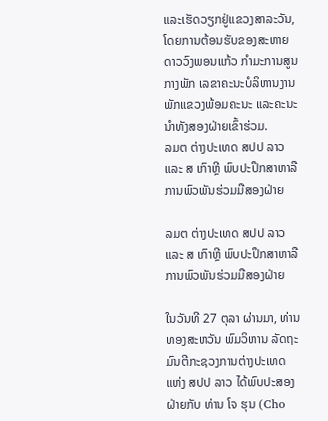ແລະເຮັດວຽກຢູ່ແຂວງສາລະວັນ, ໂດຍການຕ້ອນຮັບຂອງສະຫາຍດາວວົງພອນແກ້ວ ກໍາມະການສູນກາງພັກ ເລຂາຄະນະບໍລິຫານງານພັກແຂວງພ້ອມຄະນະ ແລະຄະນະນໍາທັງສອງຝ່າຍເຂົ້າຮ່ວມ.
ລມຕ ຕ່າງປະເທດ ສປປ ລາວ ແລະ ສ ເກົາຫຼີ ພົບປະປຶກສາຫາລືການພົວພັນຮ່ວມມືສອງຝ່າຍ

ລມຕ ຕ່າງປະເທດ ສປປ ລາວ ແລະ ສ ເກົາຫຼີ ພົບປະປຶກສາຫາລືການພົວພັນຮ່ວມມືສອງຝ່າຍ

ໃນວັນທີ 27 ຕຸລາ ຜ່ານມາ, ທ່ານ ທອງສະຫວັນ ພົມວິຫານ ລັດຖະມົນຕີກະຊວງການຕ່າງປະເທດ ແຫ່ງ ສປປ ລາວ ໄດ້ພົບປະສອງຝ່າຍກັບ ທ່ານ ໂຈ ຮຸນ (Cho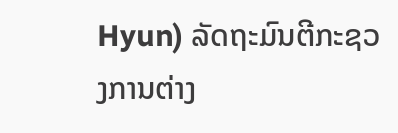Hyun) ລັດຖະມົນຕີກະຊວງການຕ່າງ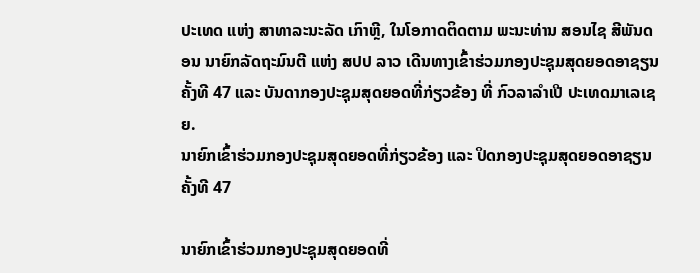ປະເທດ ແຫ່ງ ສາທາລະນະລັດ ເກົາຫຼີ, ໃນໂອກາດຕິດຕາມ ພະນະທ່ານ ສອນໄຊ ສີພັນດອນ ນາຍົກລັດຖະມົນຕີ ແຫ່ງ ສປປ ລາວ ເດີນທາງເຂົ້າຮ່ວມກອງປະຊຸມສຸດຍອດອາຊຽນ ຄັ້ງທີ 47 ແລະ ບັນດາກອງປະຊຸມສຸດຍອດທີ່ກ່ຽວຂ້ອງ ທີ່ ກົວລາລໍາເປີ ປະເທດມາເລເຊຍ.
ນາຍົກເຂົ້າຮ່ວມກອງປະຊຸມສຸດຍອດທີ່ກ່ຽວຂ້ອງ ແລະ ປິດກອງປະຊຸມສຸດຍອດອາຊຽນ ຄັ້ງທີ 47

ນາຍົກເຂົ້າຮ່ວມກອງປະຊຸມສຸດຍອດທີ່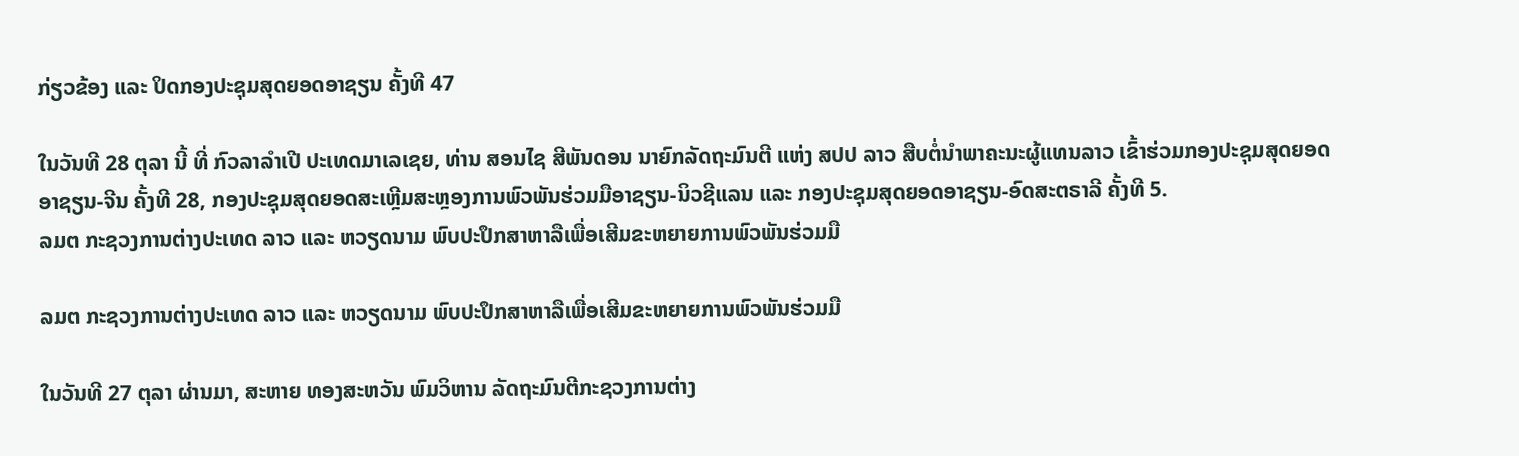ກ່ຽວຂ້ອງ ແລະ ປິດກອງປະຊຸມສຸດຍອດອາຊຽນ ຄັ້ງທີ 47

ໃນວັນທີ 28 ຕຸລາ ນີ້ ທີ່ ກົວລາລໍາເປີ ປະເທດມາເລເຊຍ, ທ່ານ ສອນໄຊ ສີພັນດອນ ນາຍົກລັດຖະມົນຕີ ແຫ່ງ ສປປ ລາວ ສືບຕໍ່ນໍາພາຄະນະຜູ້ແທນລາວ ເຂົ້າຮ່ວມກອງປະຊຸມສຸດຍອດອາຊຽນ-ຈີນ ຄັ້ງທີ 28, ກອງປະຊຸມສຸດຍອດສະເຫຼີມສະຫຼອງການພົວພັນຮ່ວມມືອາຊຽນ-ນິວຊີແລນ ແລະ ກອງປະຊຸມສຸດຍອດອາຊຽນ-ອົດສະຕຣາລີ ຄັ້ງທີ 5.
ລມຕ ກະຊວງການຕ່າງປະເທດ ລາວ ແລະ ຫວຽດນາມ ພົບປະປຶກສາຫາລືເພື່ອເສີມຂະຫຍາຍການພົວພັນຮ່ວມມື

ລມຕ ກະຊວງການຕ່າງປະເທດ ລາວ ແລະ ຫວຽດນາມ ພົບປະປຶກສາຫາລືເພື່ອເສີມຂະຫຍາຍການພົວພັນຮ່ວມມື

ໃນວັນທີ 27 ຕຸລາ ຜ່ານມາ, ສະຫາຍ ທອງສະຫວັນ ພົມວິຫານ ລັດຖະມົນຕີກະຊວງການຕ່າງ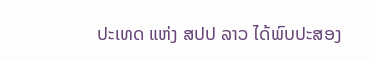ປະເທດ ແຫ່ງ ສປປ ລາວ ໄດ້ພົບປະສອງ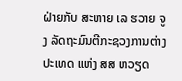ຝ່າຍກັບ ສະຫາຍ ເລ ຮວາຍ ຈູງ ລັດຖະມົນຕີກະຊວງການຕ່າງປະເທດ ແຫ່ງ ສສ ຫວຽດ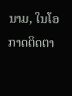ນາມ, ໃນໂອກາດຕິດຕາ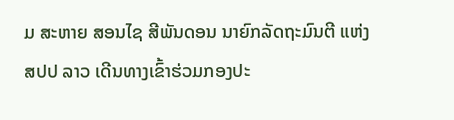ມ ສະຫາຍ ສອນໄຊ ສີພັນດອນ ນາຍົກລັດຖະມົນຕີ ແຫ່ງ ສປປ ລາວ ເດີນທາງເຂົ້າຮ່ວມກອງປະ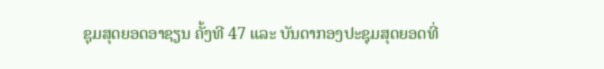ຊຸມສຸດຍອດອາຊຽນ ຄັ້ງທີ 47 ແລະ ບັນດາກອງປະຊຸມສຸດຍອດທີ່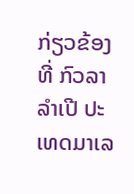ກ່ຽວຂ້ອງ ທີ່ ກົວລາລໍາເປີ ປະເທດມາເລ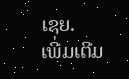ເຊຍ.
ເພີ່ມເຕີມ